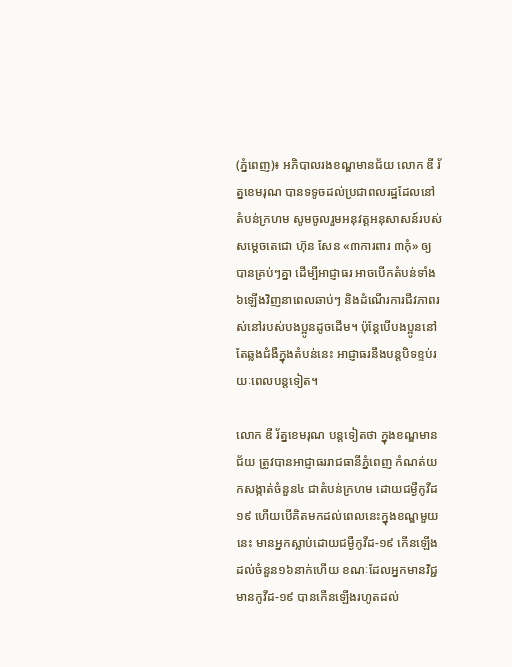(ភ្នំពេញ)៖ អភិបាលរងខណ្ឌមានជ័យ លោក ឌី រ័ត្នខេមរុណ បានទទូចដល់ប្រជាពលរដ្ឋដែលនៅតំបន់ក្រហម សូមចូលរួមអនុវត្តអនុសាសន៍របស់សម្តេចតេជោ ហ៊ុន សែន «៣ការពារ ៣កុំ» ឲ្យបានគ្រប់ៗគ្នា ដើម្បីអាជ្ញាធរ អាចបើកតំបន់ទាំង៦ឡើងវិញនាពេលឆាប់ៗ និងដំណើរការជីវភាពរស់នៅរបស់បងប្អូនដូចដើម។ ប៉ុន្តែបើបងប្អូននៅតែឆ្លងជំងឺក្នុងតំបន់នេះ អាជ្ញាធរនឹងបន្តបិទខ្ទប់រយៈពេលបន្តទៀត។

លោក ឌី រ័ត្នខេមរុណ បន្តទៀតថា ក្នុងខណ្ឌមានជ័យ ត្រូវបានអាជ្ញាធររាជធានីភ្នំពេញ កំណត់យកសង្កាត់ចំនួន៤ ជាតំបន់ក្រហម ដោយជម្ងឺកូវីដ១៩ ហើយបើគិតមកដល់ពេលនេះក្នុងខណ្ឌមួយនេះ មានអ្នកស្លាប់ដោយជម្ងឺកូវីដ-១៩ កើនឡើងដល់ចំនួន១៦នាក់ហើយ ខណៈដែលអ្នកមានវិជ្ជមានកូវីដ-១៩ បានកើនឡើងរហូតដល់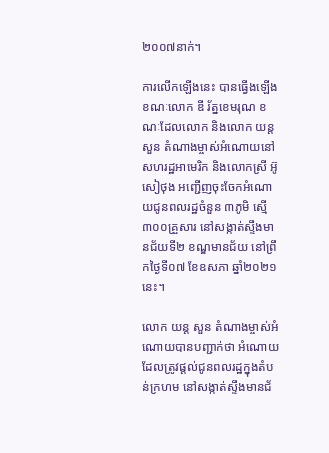២០០៧នាក់។

ការលើកឡើងនេះ បានធ្វើងឡើងខណៈលោក ឌី រ័ត្នខេមរុណ ខណៈដែលលោក និងលោក យន្ត សួន តំណាងម្ចាស់អំណោយនៅសហរដ្ឋអាមេរិក និងលោកស្រី អ៊ូ សៀថុង អញ្ជើញចុះចែកអំណោយជូនពលរដ្ឋចំនួន ៣ភូមិ ស្មើ ៣០០គ្រួសារ នៅសង្កាត់ស្ទឹងមានជ័យទី២ ខណ្ឌមានជ័យ នៅព្រឹកថ្ងៃទី០៧ ខែឧសភា ឆ្នាំ២០២១នេះ។

លោក យន្ត សួន តំណាងម្ចាស់អំណោយបានបញ្ជាក់ថា អំណោយដែលត្រូវផ្តល់ជូនពលរដ្ឋក្នុងតំបន់ក្រហម នៅសង្កាត់ស្ទឹងមានជ័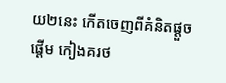យ២នេះ កើតចេញពីគំនិតផ្តួចផ្តើម កៀងគរថ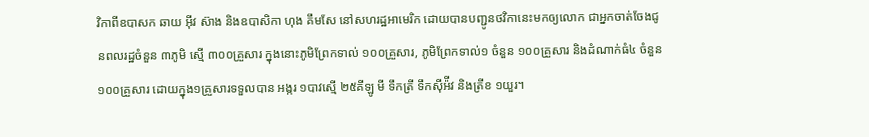វិកាពីឧបាសក ឆាយ អ៊ីវ ស៊ាង និងឧបាសិកា ហុង គឹមសែ នៅសហរដ្ឋអាមេរិក ដោយបានបញ្ជូនថវិកានេះមកឲ្យលោក ជាអ្នកចាត់ចែងជូនពលរដ្ឋចំនួន ៣ភូមិ ស្មើ ៣០០គ្រួសារ ក្នុងនោះភូមិព្រែកទាល់ ១០០គ្រួសារ, ភូមិព្រែកទាល់១ ចំនួន ១០០គ្រួសារ និងដំណាក់ធំ៤ ចំនួន ១០០គ្រួសារ ដោយក្នុង១គ្រួសារទទួលបាន អង្ករ ១បាវស្មើ ២៥គីឡូ មី ទឹកត្រី ទឹកស៊ីអ៉ីវ និងត្រីខ ១យួរ។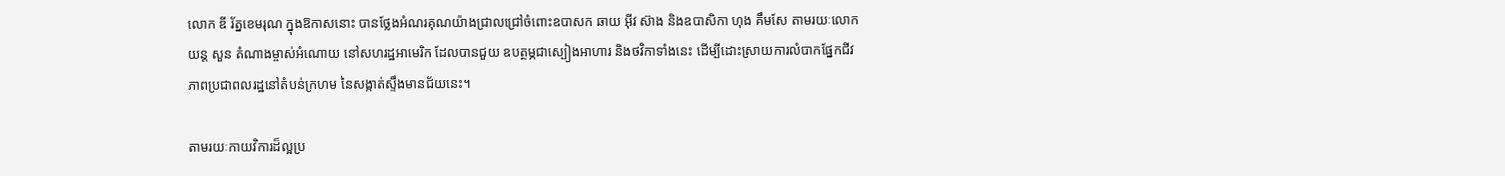លោក ឌី រ័ត្នខេមរុណ ក្នុងឱកាសនោះ បានថ្លែងអំណរគុណយ៉ាងជ្រាលជ្រៅចំពោះឧបាសក ឆាយ អ៊ីវ ស៊ាង និងឧបាសិកា ហុង គឹមសែ តាមរយៈលោក យន្ត សួន តំណាងម្ចាស់អំណោយ នៅសហរដ្ឋអាមេរិក ដែលបានជួយ ឧបត្ថម្ភជាស្បៀងអាហារ និងថវិកាទាំងនេះ ដើម្បីដោះស្រាយការលំបាកផ្នែកជីវភាពប្រជាពលរដ្ឋនៅតំបន់ក្រហម នៃសង្កាត់ស្ទឹងមានជ័យនេះ។

តាមរយៈកាយវិការដ៏ល្អប្រ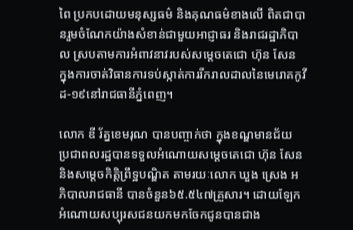ពៃ ប្រកបដោយមនុស្សធម៌ និងគុណធម៌ខាងលើ ពិតជាបានរួមចំណែកយ៉ាងសំខាន់ជាមួយអាជ្ញាធរ និងរាជរដ្ឋាភិបាល ស្របតាមការអំពាវនាវរបស់សម្តេចតេជោ ហ៊ុន សែន ក្នុងការចាត់វិធានការទប់ស្កាត់ការរីករាលដាលនៃមេរោគកូវីដ-១៩នៅរាជធានីភ្នំពេញ។

លោក ឌី រ័ត្នខេមរុណ បានបញ្ចាក់ថា ក្នុងខណ្ឌមានជ័យ ប្រជាពលរដ្ឋបានទទួលអំណោយសម្តេចតេជោ ហ៊ុន សែន និងសម្តេចកិត្តិព្រឹទ្ឋបណ្ឌិត តាមរយៈលោក ឃួង ស្រេង អភិបាលរាជធានី បានចំនួន៦៥.៥៤៧គ្រួសារ។ ដោយឡែក អំណោយសប្បុរសជនយកមកចែកជូនបានជាង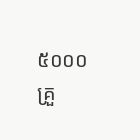៥០០០គ្រួ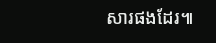សារផងដែរ៕